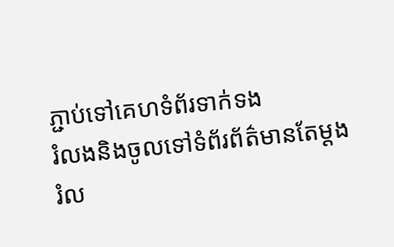ភ្ជាប់ទៅគេហទំព័រទាក់ទង
រំលងនិងចូលទៅទំព័រព័ត៌មានតែម្តង
រំល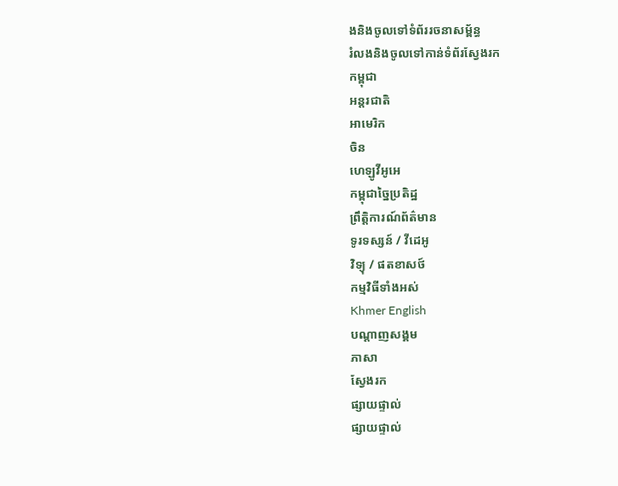ងនិងចូលទៅទំព័ររចនាសម្ព័ន្ធ
រំលងនិងចូលទៅកាន់ទំព័រស្វែងរក
កម្ពុជា
អន្តរជាតិ
អាមេរិក
ចិន
ហេឡូវីអូអេ
កម្ពុជាច្នៃប្រតិដ្ឋ
ព្រឹត្តិការណ៍ព័ត៌មាន
ទូរទស្សន៍ / វីដេអូ
វិទ្យុ / ផតខាសថ៍
កម្មវិធីទាំងអស់
Khmer English
បណ្តាញសង្គម
ភាសា
ស្វែងរក
ផ្សាយផ្ទាល់
ផ្សាយផ្ទាល់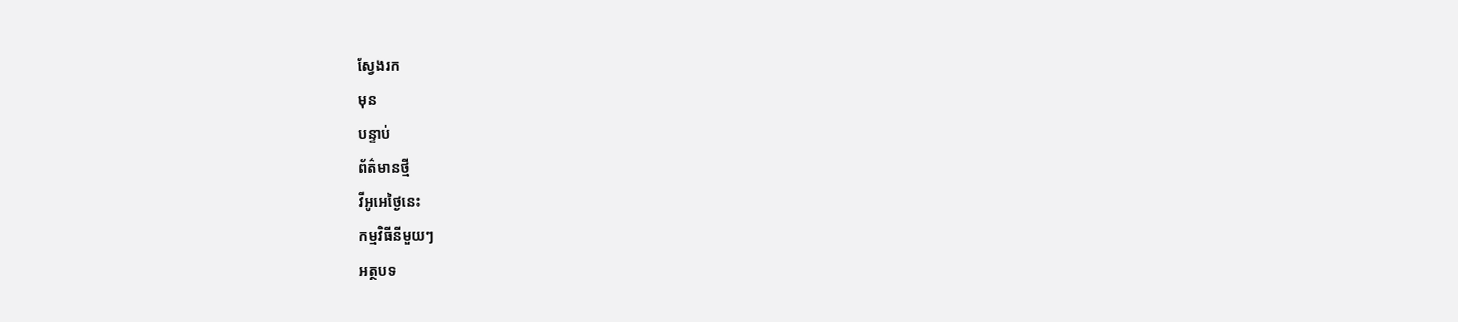ស្វែងរក
មុន
បន្ទាប់
ព័ត៌មានថ្មី
វីអូអេថ្ងៃនេះ
កម្មវិធីនីមួយៗ
អត្ថបទ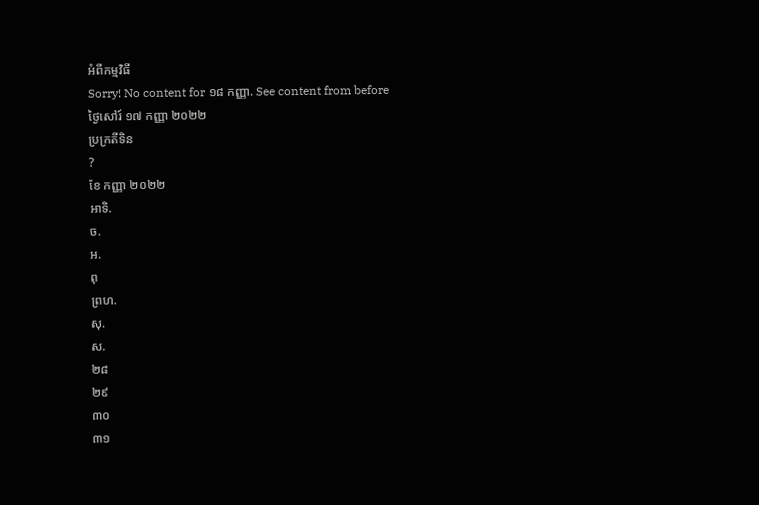អំពីកម្មវិធី
Sorry! No content for ១៨ កញ្ញា. See content from before
ថ្ងៃសៅរ៍ ១៧ កញ្ញា ២០២២
ប្រក្រតីទិន
?
ខែ កញ្ញា ២០២២
អាទិ.
ច.
អ.
ពុ
ព្រហ.
សុ.
ស.
២៨
២៩
៣០
៣១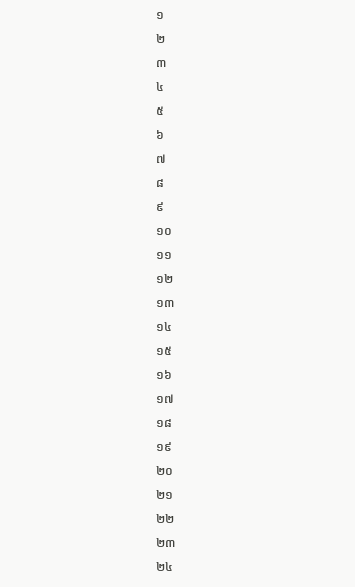១
២
៣
៤
៥
៦
៧
៨
៩
១០
១១
១២
១៣
១៤
១៥
១៦
១៧
១៨
១៩
២០
២១
២២
២៣
២៤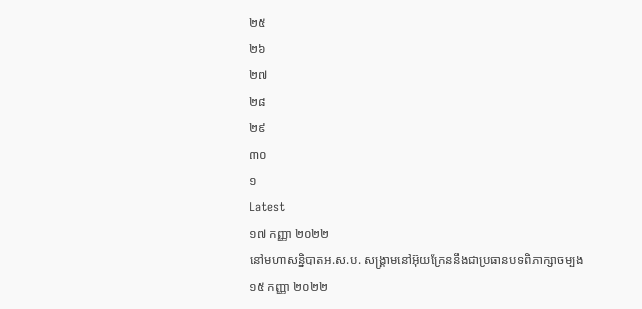២៥
២៦
២៧
២៨
២៩
៣០
១
Latest
១៧ កញ្ញា ២០២២
នៅមហាសន្និបាតអ.ស.ប. សង្រ្គាមនៅអ៊ុយក្រែននឹងជាប្រធានបទពិភាក្សាចម្បង
១៥ កញ្ញា ២០២២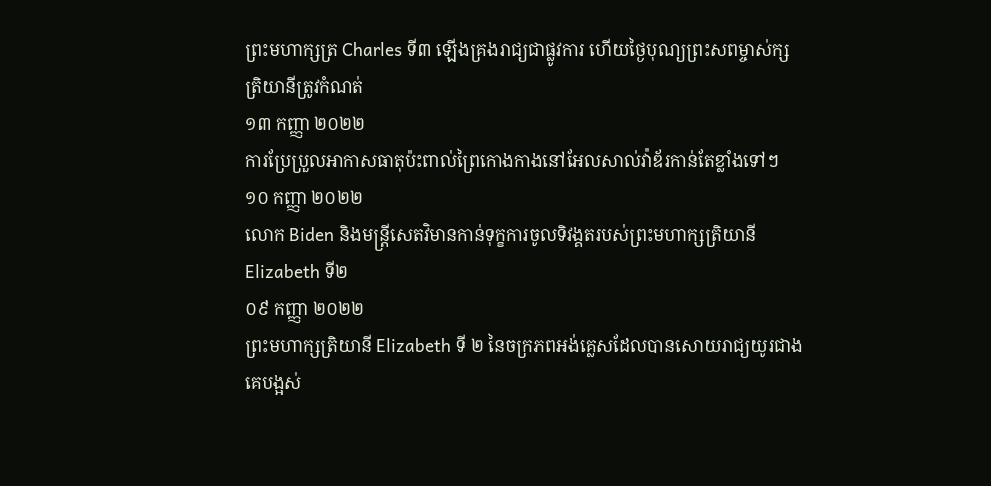ព្រះមហាក្សត្រ Charles ទី៣ ឡើងគ្រងរាជ្យជាផ្លូវការ ហើយថ្ងៃបុណ្យព្រះសពម្ចាស់ក្សត្រិយានីត្រូវកំណត់
១៣ កញ្ញា ២០២២
ការប្រែប្រួលអាកាសធាតុប៉ះពាល់ព្រៃកោងកាងនៅអែលសាល់វ៉ាឌ័រកាន់តែខ្លាំងទៅៗ
១០ កញ្ញា ២០២២
លោក Biden និងមន្ត្រីសេតវិមានកាន់ទុក្ខការចូលទិវង្គតរបស់ព្រះមហាក្សត្រិយានី Elizabeth ទី២
០៩ កញ្ញា ២០២២
ព្រះមហាក្សត្រិយានី Elizabeth ទី ២ នៃចក្រភពអង់គ្លេសដែលបានសោយរាជ្យយូរជាងគេបង្អស់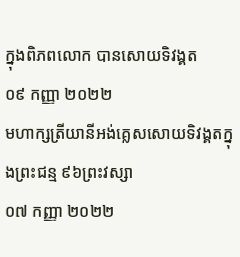ក្នុងពិភពលោក បានសោយទិវង្គត
០៩ កញ្ញា ២០២២
មហាក្សត្រីយានីអង់គ្លេសសោយទិវង្គតក្នុងព្រះជន្ម ៩៦ព្រះវស្សា
០៧ កញ្ញា ២០២២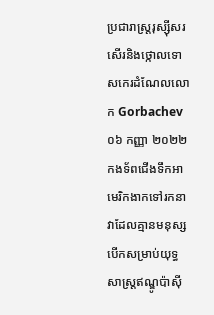ប្រជារាស្ត្ររុស្ស៊ីសរសើរនិងថ្កោលទោសកេរដំណែលលោក Gorbachev
០៦ កញ្ញា ២០២២
កងទ័ពជើងទឹកអាមេរិកងាកទៅរកនាវាដែលគ្មានមនុស្សបើកសម្រាប់យុទ្ធសាស្ត្រឥណ្ឌូប៉ាស៊ី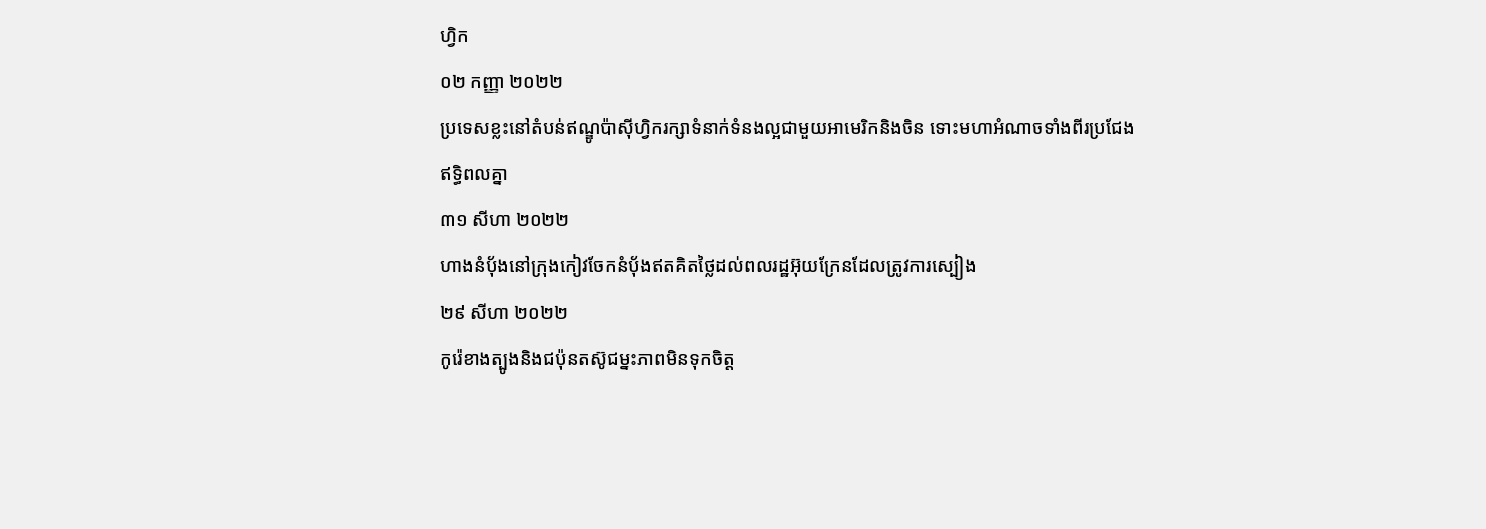ហ្វិក
០២ កញ្ញា ២០២២
ប្រទេសខ្លះនៅតំបន់ឥណ្ឌូប៉ាស៊ីហ្វិករក្សាទំនាក់ទំនងល្អជាមួយអាមេរិកនិងចិន ទោះមហាអំណាចទាំងពីរប្រជែងឥទ្ធិពលគ្នា
៣១ សីហា ២០២២
ហាងនំប៉័ងនៅក្រុងកៀវចែកនំប៉័ងឥតគិតថ្លៃដល់ពលរដ្ឋអ៊ុយក្រែនដែលត្រូវការស្បៀង
២៩ សីហា ២០២២
កូរ៉េខាងត្បូងនិងជប៉ុនតស៊ូជម្នះភាពមិនទុកចិត្ត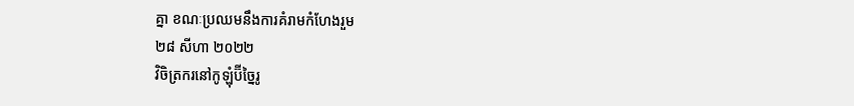គ្នា ខណៈប្រឈមនឹងការគំរាមកំហែងរួម
២៨ សីហា ២០២២
វិចិត្រករនៅកូឡុំប៊ីច្នៃរូ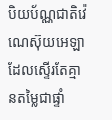បិយប័ណ្ណជាតិវ៉េណេស៊ុយអេឡាដែលស្ទើរតែគ្មានតម្លៃជាផ្ទាំ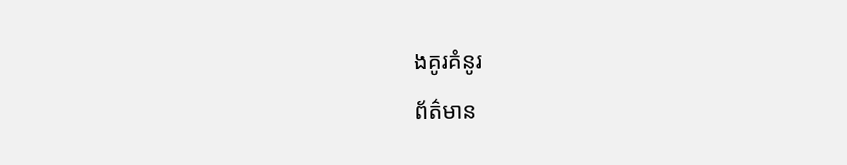ងគូរគំនូរ
ព័ត៌មាន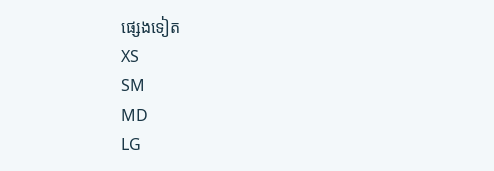ផ្សេងទៀត
XS
SM
MD
LG